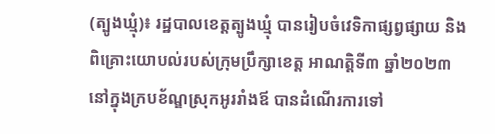(ត្បូងឃ្មុំ)៖ រដ្ឋបាលខេត្តត្បូងឃ្មុំ បានរៀបចំវេទិកាផ្សព្វផ្សាយ និងពិគ្រោះយោបល់របស់ក្រុមប្រឹក្សាខេត្ត អាណត្តិទី៣ ឆ្នាំ២០២៣ នៅក្នុងក្របខ័ណ្ឌស្រុកអូររាំងឪ បានដំណើរការទៅ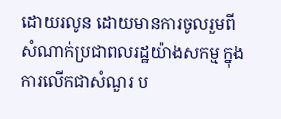ដោយរលូន ដោយមានការចូលរួមពីសំណាក់ប្រជាពលរដ្ឋយ៉ាងសកម្ម ក្នុងការលើកជាសំណួរ ប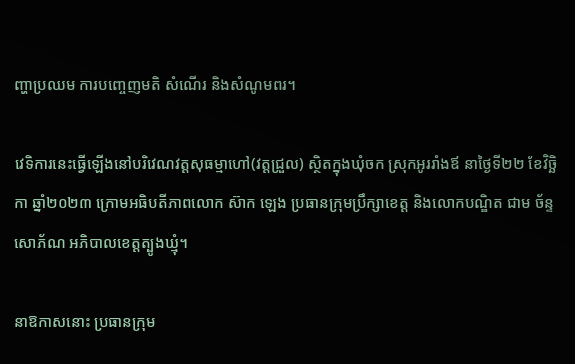ញ្ហាប្រឈម ការបញ្ចេញមតិ សំណើរ និងសំណូមពរ។

វេទិការនេះធ្វើឡើងនៅបរិវេណវត្តសុធម្មាហៅ(វត្តជ្រួល) ស្ថិតក្នុងឃុំចក ស្រុកអូររាំងឪ នាថ្ងៃទី២២ ខែវិច្ឆិកា ឆ្នាំ២០២៣ ក្រោមអធិបតីភាពលោក ស៊ាក ឡេង ប្រធានក្រុមប្រឹក្សាខេត្ត និងលោកបណ្ឌិត ជាម ច័ន្ទសោភ័ណ អភិបាលខេត្តត្បូងឃ្មុំ។

នាឱកាសនោះ ប្រធានក្រុម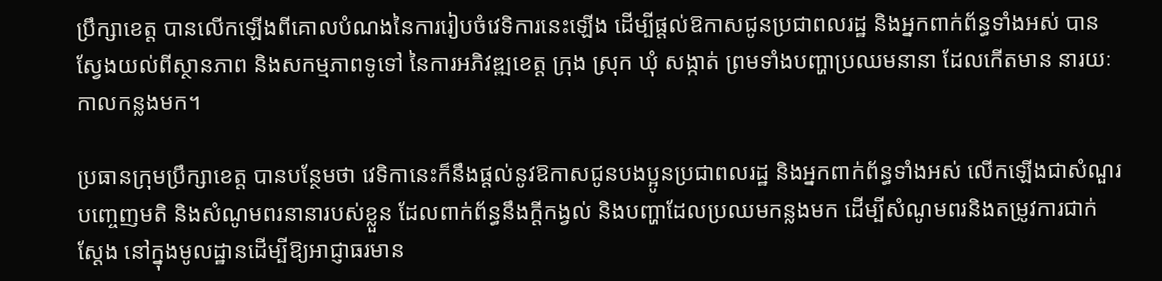ប្រឹក្សាខេត្ត បានលើកឡើងពីគោលបំណងនៃការរៀបចំវេទិការនេះឡើង ដើម្បីផ្តល់ឱកាសជូនប្រជាពលរដ្ឋ និងអ្នកពាក់ព័ន្ធទាំងអស់ បានស្វែងយល់ពីស្ថានភាព និងសកម្មភាពទូទៅ នៃការអភិវឌ្ឍខេត្ត ក្រុង ស្រុក ឃុំ សង្កាត់ ព្រមទាំងបញ្ហាប្រឈមនានា ដែលកើតមាន នារយៈកាលកន្លងមក។

ប្រធានក្រុមប្រឹក្សាខេត្ត បានបន្ថែមថា វេទិកានេះក៏នឹងផ្តល់នូវឱកាសជូនបងប្អូនប្រជាពលរដ្ឋ និងអ្នកពាក់ព័ន្ធទាំងអស់ លើកឡើងជាសំណួរ បញ្ចេញមតិ និងសំណូមពរនានារបស់ខ្លួន ដែលពាក់ព័ន្ធនឹងក្តីកង្វល់ និងបញ្ហាដែលប្រឈមកន្លងមក ដើម្បីសំណូមពរនិងតម្រូវការជាក់ស្តែង នៅក្នុងមូលដ្ឋានដើម្បីឱ្យអាជ្ញាធរមាន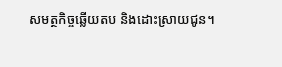សមត្ថកិច្ចឆ្លើយតប និងដោះស្រាយជូន។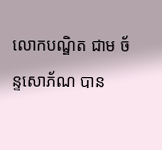លោកបណ្ឌិត ជាម ច័ន្ទសោភ័ណ បាន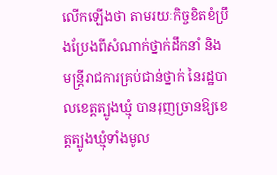លើកឡើងថា តាមរយៈកិច្ចខិតខំប្រឹងប្រែងពីសំណាក់ថ្នាក់ដឹកនាំ និងមន្ត្រីរាជការគ្រប់ជាន់ថ្នាក់ នៃរដ្ឋបាលខេត្តត្បូងឃ្មុំ បានរុញច្រានឱ្យខេត្តត្បូងឃ្មុំទាំងមូល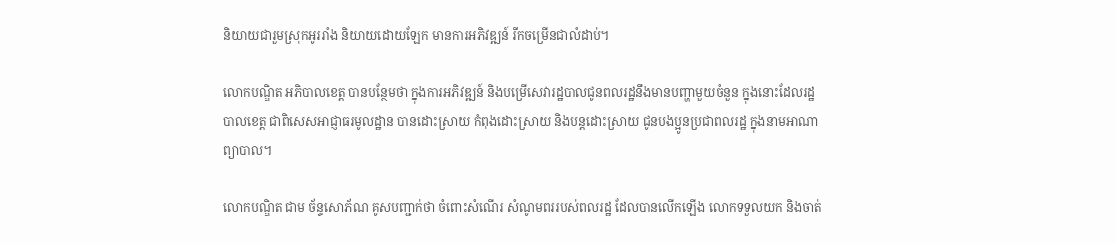និយាយជារួមស្រុកអូររាំង និយាយដោយឡែក មានការអភិវឌ្ឍន៍ រីកចម្រើនជាលំដាប់។

លោកបណ្ឌិត អភិបាលខេត្ត បានបន្ថែមថា ក្នុងការអភិវឌ្ឍន៍ និងបម្រើសេវារដ្ឋបាលជូនពលរដ្ឋនឹងមានបញ្ហាមួយចំនួន ក្នុងនោះដែលរដ្ឋបាលខេត្ត ជាពិសេសអាជ្ញាធរមូលដ្ឋាន បានដោះស្រាយ កំពុងដោះស្រាយ និងបន្តដោះស្រាយ ជូនបងប្អូនប្រជាពលរដ្ឋ ក្នុងនាមអាណាព្យាបាល។

លោកបណ្ឌិត ជាម ច័ន្ទសោភ័ណ គូសបញ្ជាក់ថា ចំពោះសំណើរ សំណូមពររបស់ពលរដ្ឋ ដែលបានលើកឡើង លោកទទួលយក និងចាត់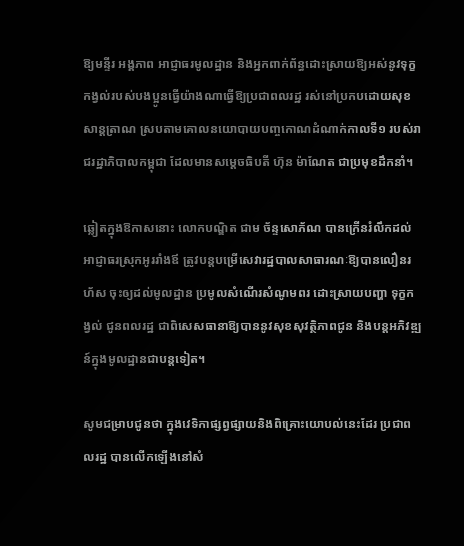ឱ្យមន្ទីរ អង្គភាព អាជ្ញាធរមូលដ្ឋាន និងអ្នកពាក់ព័ន្ធដោះស្រាយឱ្យអស់នូវទុក្ខកង្វល់របស់បងប្អូនធ្វើយ៉ាងណាធ្វើឱ្យប្រជាពលរដ្ឋ រស់នៅប្រកបដោយសុខសាន្តត្រាណ ស្របតាមគោលនយោបាយបញ្ចកោណដំណាក់កាលទី១ របស់រាជរដ្ឋាភិបាលកម្ពុជា ដែលមានសម្តេចធិបតី ហ៊ុន ម៉ាណែត ជាប្រមុខដឹកនាំ។

ឆ្លៀតក្នុងឱកាសនោះ លោកបណ្ឌិត ជាម ច័ន្ទសោភ័ណ បានក្រើនរំលឹកដល់អាជ្ញាធរស្រុកអូររាំងឪ ត្រូវបន្តបម្រើសេវារដ្ឋបាលសាធារណៈឱ្យបានលឿនរហ័ស ចុះឲ្យដល់មូលដ្ឋាន ប្រមូលសំណើរសំណូមពរ ដោះស្រាយបញ្ហា ទុក្ខកង្វល់ ជូនពលរដ្ឋ ជាពិសេសធានាឱ្យបាននូវសុខសុវត្ថិភាពជូន និងបន្តអភិវឌ្ឍន៍ក្នុងមូលដ្ឋានជាបន្តទៀត។

សូមជម្រាបជូនថា ក្នុងវេទិកាផ្សព្វផ្សាយនិងពិគ្រោះយោបល់នេះដែរ ប្រជាពលរដ្ឋ បានលើកឡើងនៅសំ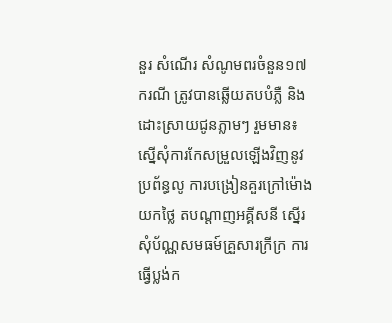នួរ សំណើរ សំណូមពរចំនួន១៧ករណី ត្រូវបានឆ្លើយតបបំភ្លឺ និងដោះស្រាយជូនភ្លាមៗ រួមមាន៖ ស្នើសុំការកែសម្រួលឡើងវិញនូវប្រព័ន្ធលូ ការបង្រៀនគួរក្រៅម៉ោងយកថ្លៃ តបណ្ដាញអគ្គីសនី ស្នើរសុំប័ណ្ណសមធម៍គ្រួសារក្រីក្រ ការធ្វើប្លង់ក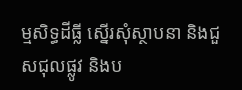ម្មសិទ្ធដីធ្លី ស្នើរសុំស្ថាបនា និងជួសជុលផ្លូវ និងប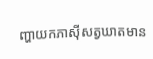ញ្ហាយកភាសុីសត្វឃាតមាន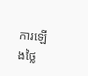ការឡើងថ្លៃ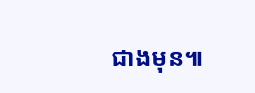ជាងមុន៕